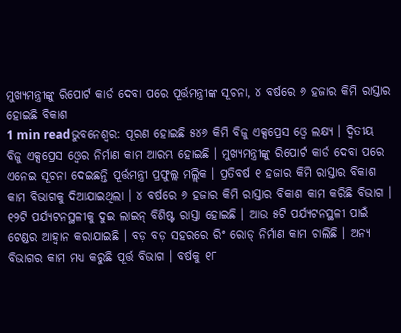ମୁଖ୍ୟମନ୍ତ୍ରୀଙ୍କୁ ରିପୋର୍ଟ କାର୍ଡ ଦେବା ପରେ ପୂର୍ତ୍ତମନ୍ତ୍ରୀଙ୍କ ସୂଚନା, ୪ ବର୍ଷରେ ୬ ହଜାର କିମି ରାସ୍ତାର ହୋଇଛି ବିକାଶ
1 min readଭୁବନେଶ୍ୱର: ପୂରଣ ହୋଇଛି ୫୪୬ କିମି ବିଜୁ ଏକ୍ସପ୍ରେସ ଓ୍ୱେ ଲକ୍ଷ୍ୟ । ଦ୍ୱିତୀୟ ବିଜୁ ଏକ୍ସପ୍ରେସ ଓ୍ୱେର ନିର୍ମାଣ କାମ ଆରମ୍ଭ ହୋଇଛି । ମୁଖ୍ୟମନ୍ତ୍ରୀଙ୍କୁ ରିପୋର୍ଟ କାର୍ଡ ଦେବା ପରେ ଏନେଇ ସୂଚନା ଦେଇଛନ୍ତି ପୂର୍ତ୍ତମନ୍ତ୍ରୀ ପ୍ରଫୁଲ୍ଲ ମଲ୍ଲିକ । ପ୍ରତିବର୍ଷ ୧ ହଜାର କିମି ରାସ୍ତାର ବିକାଶ କାମ ବିଭାଗକୁ ଦିଆଯାଇଥିଲା । ୪ ବର୍ଷରେ ୬ ହଜାର କିମି ରାସ୍ତାର ବିକାଶ କାମ କରିଛି ବିଭାଗ । ୧୨ଟି ପର୍ଯ୍ୟଟନସ୍ଥଳୀକୁ ଦୁଇ ଲାଇନ୍ ବିଶିଷ୍ଟ ରାସ୍ତା ହୋଇଛି । ଆଉ ୫ଟି ପର୍ଯ୍ୟଟନସ୍ଥଳୀ ପାଇଁ ଟେଣ୍ଡର ଆହ୍ୱାନ କରାଯାଇଛି । ବଡ଼ ବଡ଼ ସହରରେ ରିଂ ରୋଡ୍ ନିର୍ମାଣ କାମ ଚାଲିଛି । ଅନ୍ୟ ବିଭାଗର କାମ ମଧ୍ୟ କରୁଛି ପୂର୍ତ୍ତ ବିଭାଗ । ବର୍ଷକୁ ୧୮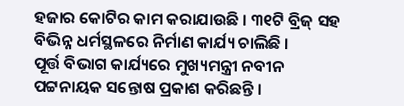ହଜାର କୋଟିର କାମ କରାଯାଉଛି । ୩୧ଟି ବ୍ରିଜ୍ ସହ ବିଭିନ୍ନ ଧର୍ମସ୍ଥଳରେ ନିର୍ମାଣ କାର୍ଯ୍ୟ ଚାଲିଛି ।
ପୂର୍ତ୍ତ ବିଭାଗ କାର୍ଯ୍ୟରେ ମୁଖ୍ୟମନ୍ତ୍ରୀ ନବୀନ ପଟ୍ଟନାୟକ ସନ୍ତୋଷ ପ୍ରକାଶ କରିଛନ୍ତି ।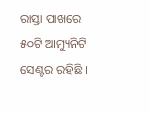ରାସ୍ତା ପାଖରେ ୫୦ଟି ଆମ୍ୟୁନିଟି ସେଣ୍ଟର ରହିଛି ।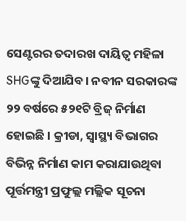ସେଣ୍ଟରର ତଦାରଖ ଦାୟିତ୍ୱ ମହିଳା SHGଙ୍କୁ ଦିଆଯିବ। ନବୀନ ସରକାରଙ୍କ ୨୨ ବର୍ଷରେ ୫୨୧ଟି ବ୍ରିଜ୍ ନିର୍ମାଣ ହୋଇଛି । କ୍ରୀଡା, ସ୍ୱାସ୍ଥ୍ୟ ବିଭାଗର ବିଭିନ୍ନ ନିର୍ମାଣ କାମ କରାଯାଉଥିବା ପୂର୍ତ୍ତମନ୍ତ୍ରୀ ପ୍ରଫୁଲ୍ଲ ମଲ୍ଲିକ ସୂଚନା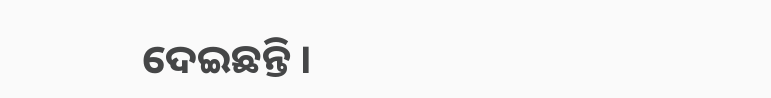ଦେଇଛନ୍ତି ।